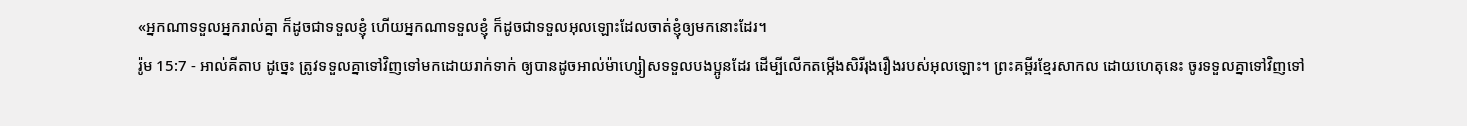«អ្នកណាទទួលអ្នករាល់គ្នា ក៏ដូចជាទទួលខ្ញុំ ហើយអ្នកណាទទួលខ្ញុំ ក៏ដូចជាទទួលអុលឡោះដែលចាត់ខ្ញុំឲ្យមកនោះដែរ។
រ៉ូម 15:7 - អាល់គីតាប ដូច្នេះ ត្រូវទទួលគ្នាទៅវិញទៅមកដោយរាក់ទាក់ ឲ្យបានដូចអាល់ម៉ាហ្សៀសទទួលបងប្អូនដែរ ដើម្បីលើកតម្កើងសិរីរុងរឿងរបស់អុលឡោះ។ ព្រះគម្ពីរខ្មែរសាកល ដោយហេតុនេះ ចូរទទួលគ្នាទៅវិញទៅ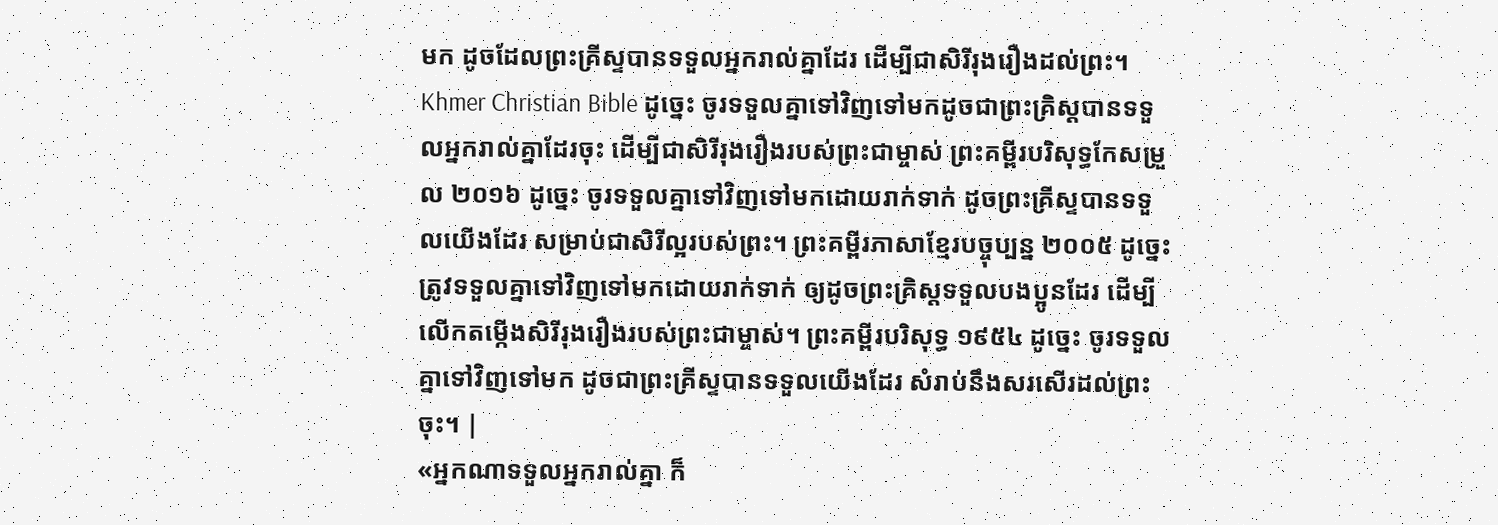មក ដូចដែលព្រះគ្រីស្ទបានទទួលអ្នករាល់គ្នាដែរ ដើម្បីជាសិរីរុងរឿងដល់ព្រះ។ Khmer Christian Bible ដូច្នេះ ចូរទទួលគ្នាទៅវិញទៅមកដូចជាព្រះគ្រិស្ដបានទទួលអ្នករាល់គ្នាដែរចុះ ដើម្បីជាសិរីរុងរឿងរបស់ព្រះជាម្ចាស់ ព្រះគម្ពីរបរិសុទ្ធកែសម្រួល ២០១៦ ដូច្នេះ ចូរទទួលគ្នាទៅវិញទៅមកដោយរាក់ទាក់ ដូចព្រះគ្រីស្ទបានទទួលយើងដែរ សម្រាប់ជាសិរីល្អរបស់ព្រះ។ ព្រះគម្ពីរភាសាខ្មែរបច្ចុប្បន្ន ២០០៥ ដូច្នេះ ត្រូវទទួលគ្នាទៅវិញទៅមកដោយរាក់ទាក់ ឲ្យដូចព្រះគ្រិស្តទទួលបងប្អូនដែរ ដើម្បីលើកតម្កើងសិរីរុងរឿងរបស់ព្រះជាម្ចាស់។ ព្រះគម្ពីរបរិសុទ្ធ ១៩៥៤ ដូច្នេះ ចូរទទួលគ្នាទៅវិញទៅមក ដូចជាព្រះគ្រីស្ទបានទទួលយើងដែរ សំរាប់នឹងសរសើរដល់ព្រះចុះ។ |
«អ្នកណាទទួលអ្នករាល់គ្នា ក៏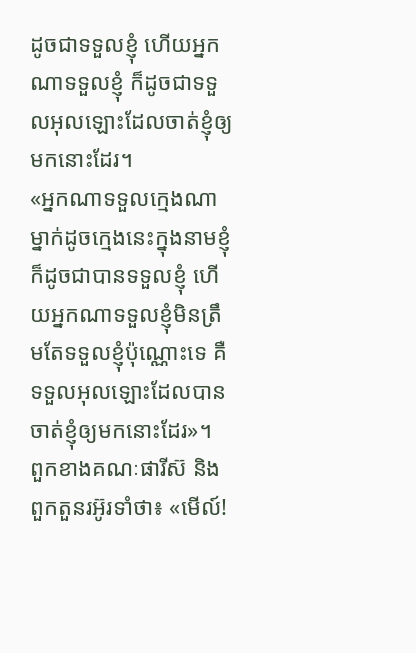ដូចជាទទួលខ្ញុំ ហើយអ្នកណាទទួលខ្ញុំ ក៏ដូចជាទទួលអុលឡោះដែលចាត់ខ្ញុំឲ្យមកនោះដែរ។
«អ្នកណាទទួលក្មេងណាម្នាក់ដូចក្មេងនេះក្នុងនាមខ្ញុំ ក៏ដូចជាបានទទួលខ្ញុំ ហើយអ្នកណាទទួលខ្ញុំមិនត្រឹមតែទទួលខ្ញុំប៉ុណ្ណោះទេ គឺទទួលអុលឡោះដែលបានចាត់ខ្ញុំឲ្យមកនោះដែរ»។
ពួកខាងគណៈផារីស៊ និងពួកតួនរអ៊ូរទាំថា៖ «មើល៍!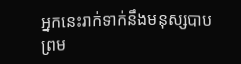អ្នកនេះរាក់ទាក់នឹងមនុស្សបាប ព្រម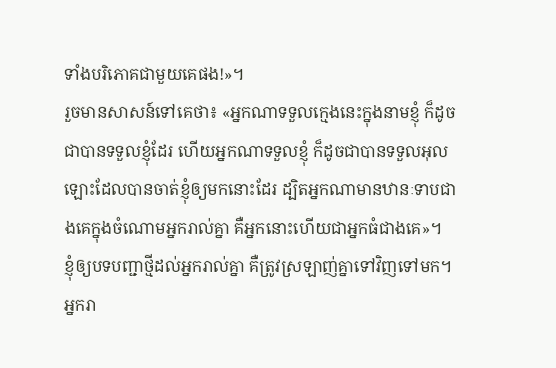ទាំងបរិភោគជាមួយគេផង!»។
រួចមានសាសន៍ទៅគេថា៖ «អ្នកណាទទួលក្មេងនេះក្នុងនាមខ្ញុំ ក៏ដូចជាបានទទួលខ្ញុំដែរ ហើយអ្នកណាទទួលខ្ញុំ ក៏ដូចជាបានទទួលអុលឡោះដែលបានចាត់ខ្ញុំឲ្យមកនោះដែរ ដ្បិតអ្នកណាមានឋានៈទាបជាងគេក្នុងចំណោមអ្នករាល់គ្នា គឺអ្នកនោះហើយជាអ្នកធំជាងគេ»។
ខ្ញុំឲ្យបទបញ្ជាថ្មីដល់អ្នករាល់គ្នា គឺត្រូវស្រឡាញ់គ្នាទៅវិញទៅមក។ អ្នករា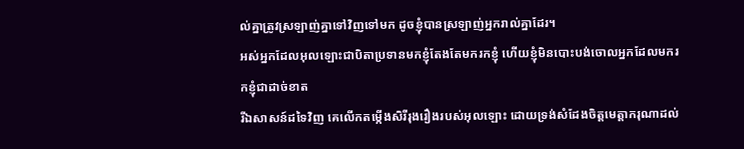ល់គ្នាត្រូវស្រឡាញ់គ្នាទៅវិញទៅមក ដូចខ្ញុំបានស្រឡាញ់អ្នករាល់គ្នាដែរ។
អស់អ្នកដែលអុលឡោះជាបិតាប្រទានមកខ្ញុំតែងតែមករកខ្ញុំ ហើយខ្ញុំមិនបោះបង់ចោលអ្នកដែលមករកខ្ញុំជាដាច់ខាត
រីឯសាសន៍ដទៃវិញ គេលើកតម្កើងសិរីរុងរឿងរបស់អុលឡោះ ដោយទ្រង់សំដែងចិត្តមេត្ដាករុណាដល់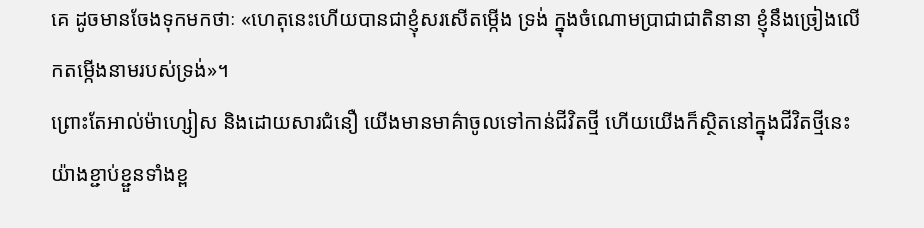គេ ដូចមានចែងទុកមកថាៈ «ហេតុនេះហើយបានជាខ្ញុំសរសើតម្កើង ទ្រង់ ក្នុងចំណោមប្រាជាជាតិនានា ខ្ញុំនឹងច្រៀងលើកតម្កើងនាមរបស់ទ្រង់»។
ព្រោះតែអាល់ម៉ាហ្សៀស និងដោយសារជំនឿ យើងមានមាគ៌ាចូលទៅកាន់ជីវិតថ្មី ហើយយើងក៏ស្ថិតនៅក្នុងជីវិតថ្មីនេះយ៉ាងខ្ជាប់ខ្ជួនទាំងខ្ព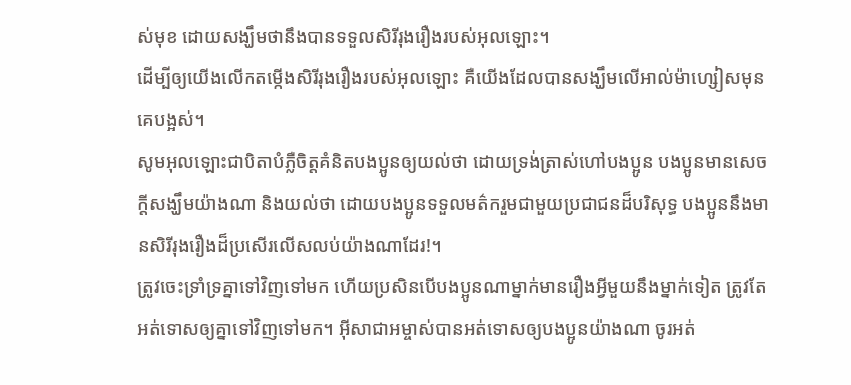ស់មុខ ដោយសង្ឃឹមថានឹងបានទទួលសិរីរុងរឿងរបស់អុលឡោះ។
ដើម្បីឲ្យយើងលើកតម្កើងសិរីរុងរឿងរបស់អុលឡោះ គឺយើងដែលបានសង្ឃឹមលើអាល់ម៉ាហ្សៀសមុនគេបង្អស់។
សូមអុលឡោះជាបិតាបំភ្លឺចិត្ដគំនិតបងប្អូនឲ្យយល់ថា ដោយទ្រង់ត្រាស់ហៅបងប្អូន បងប្អូនមានសេចក្ដីសង្ឃឹមយ៉ាងណា និងយល់ថា ដោយបងប្អូនទទួលមត៌ករួមជាមួយប្រជាជនដ៏បរិសុទ្ធ បងប្អូននឹងមានសិរីរុងរឿងដ៏ប្រសើរលើសលប់យ៉ាងណាដែរ!។
ត្រូវចេះទ្រាំទ្រគ្នាទៅវិញទៅមក ហើយប្រសិនបើបងប្អូនណាម្នាក់មានរឿងអ្វីមួយនឹងម្នាក់ទៀត ត្រូវតែអត់ទោសឲ្យគ្នាទៅវិញទៅមក។ អ៊ីសាជាអម្ចាស់បានអត់ទោសឲ្យបងប្អូនយ៉ាងណា ចូរអត់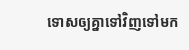ទោសឲ្យគ្នាទៅវិញទៅមក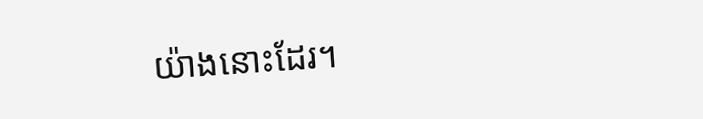យ៉ាងនោះដែរ។